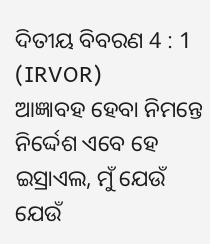ଦିତୀୟ ବିବରଣ 4 : 1 (IRVOR)
ଆଜ୍ଞାବହ ହେବା ନିମନ୍ତେ ନିର୍ଦ୍ଦେଶ ଏବେ ହେ ଇସ୍ରାଏଲ, ମୁଁ ଯେଉଁ ଯେଉଁ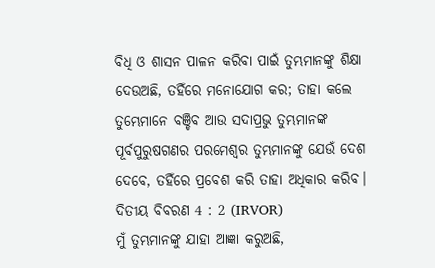ବିଧି ଓ ଶାସନ ପାଳନ କରିବା ପାଇଁ ତୁମ୍ଭମାନଙ୍କୁ ଶିକ୍ଷା ଦେଉଅଛି, ତହିଁରେ ମନୋଯୋଗ କର; ତାହା କଲେ ତୁମ୍ଭେମାନେ ବଞ୍ଚିବ ଆଉ ସଦାପ୍ରଭୁ ତୁମ୍ଭମାନଙ୍କ ପୂର୍ବପୁରୁଷଗଣର ପରମେଶ୍ୱର ତୁମ୍ଭମାନଙ୍କୁ ଯେଉଁ ଦେଶ ଦେବେ, ତହିଁରେ ପ୍ରବେଶ କରି ତାହା ଅଧିକାର କରିବ।
ଦିତୀୟ ବିବରଣ 4 : 2 (IRVOR)
ମୁଁ ତୁମ୍ଭମାନଙ୍କୁ ଯାହା ଆଜ୍ଞା କରୁଅଛି,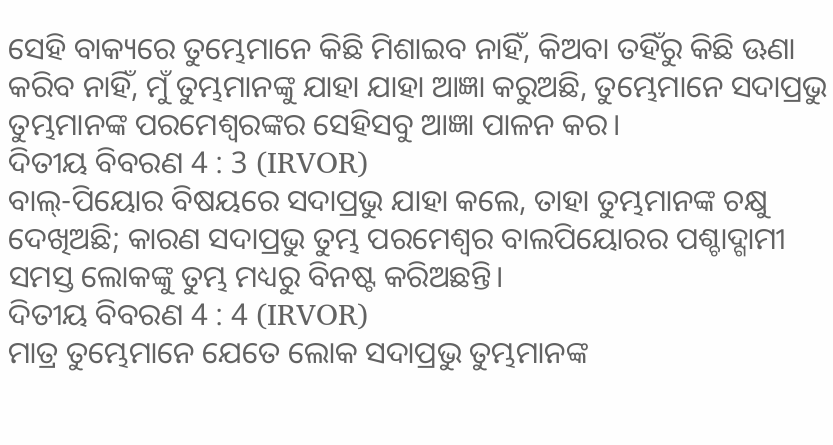ସେହି ବାକ୍ୟରେ ତୁମ୍ଭେମାନେ କିଛି ମିଶାଇବ ନାହିଁ, କିଅବା ତହିଁରୁ କିଛି ଊଣା କରିବ ନାହିଁ, ମୁଁ ତୁମ୍ଭମାନଙ୍କୁ ଯାହା ଯାହା ଆଜ୍ଞା କରୁଅଛି, ତୁମ୍ଭେମାନେ ସଦାପ୍ରଭୁ ତୁମ୍ଭମାନଙ୍କ ପରମେଶ୍ୱରଙ୍କର ସେହିସବୁ ଆଜ୍ଞା ପାଳନ କର।
ଦିତୀୟ ବିବରଣ 4 : 3 (IRVOR)
ବାଲ୍-ପିୟୋର ବିଷୟରେ ସଦାପ୍ରଭୁ ଯାହା କଲେ, ତାହା ତୁମ୍ଭମାନଙ୍କ ଚକ୍ଷୁ ଦେଖିଅଛି; କାରଣ ସଦାପ୍ରଭୁ ତୁମ୍ଭ ପରମେଶ୍ୱର ବାଲପିୟୋରର ପଶ୍ଚାଦ୍ଗାମୀ ସମସ୍ତ ଲୋକଙ୍କୁ ତୁମ୍ଭ ମଧ୍ୟରୁ ବିନଷ୍ଟ କରିଅଛନ୍ତି।
ଦିତୀୟ ବିବରଣ 4 : 4 (IRVOR)
ମାତ୍ର ତୁମ୍ଭେମାନେ ଯେତେ ଲୋକ ସଦାପ୍ରଭୁ ତୁମ୍ଭମାନଙ୍କ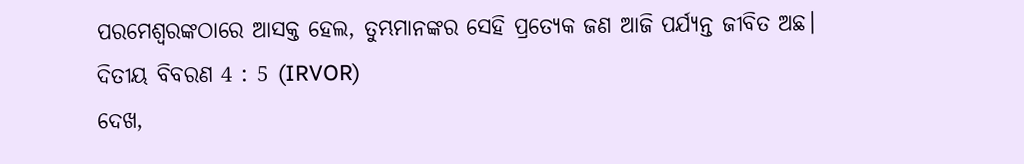ପରମେଶ୍ୱରଙ୍କଠାରେ ଆସକ୍ତ ହେଲ, ତୁମ୍ଭମାନଙ୍କର ସେହି ପ୍ରତ୍ୟେକ ଜଣ ଆଜି ପର୍ଯ୍ୟନ୍ତ ଜୀବିତ ଅଛ।
ଦିତୀୟ ବିବରଣ 4 : 5 (IRVOR)
ଦେଖ,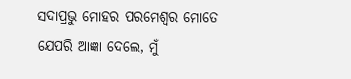ସଦାପ୍ରଭୁ ମୋହର ପରମେଶ୍ୱର ମୋତେ ଯେପରି ଆଜ୍ଞା ଦେଲେ, ମୁଁ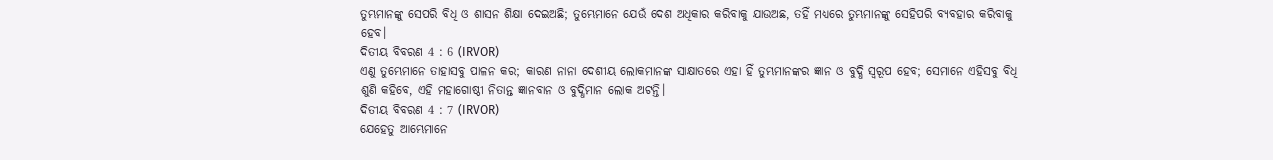ତୁମ୍ଭମାନଙ୍କୁ ସେପରି ବିଧି ଓ ଶାସନ ଶିକ୍ଷା ଦେଇଅଛି; ତୁମ୍ଭେମାନେ ଯେଉଁ ଦେଶ ଅଧିକାର କରିବାକୁ ଯାଉଅଛ, ତହିଁ ମଧ୍ୟରେ ତୁମ୍ଭମାନଙ୍କୁ ସେହିପରି ବ୍ୟବହାର କରିବାକୁ ହେବ।
ଦିତୀୟ ବିବରଣ 4 : 6 (IRVOR)
ଏଣୁ ତୁମ୍ଭେମାନେ ତାହାସବୁ ପାଳନ କର; କାରଣ ନାନା ଦେଶୀୟ ଲୋକମାନଙ୍କ ସାକ୍ଷାତରେ ଏହା ହିଁ ତୁମ୍ଭମାନଙ୍କର ଜ୍ଞାନ ଓ ବୁଦ୍ଧି ସ୍ୱରୂପ ହେବ; ସେମାନେ ଏହିସବୁ ବିଧି ଶୁଣି କହିବେ, ଏହି ମହାଗୋଷ୍ଠୀ ନିତାନ୍ତ ଜ୍ଞାନବାନ ଓ ବୁଦ୍ଧିମାନ ଲୋକ ଅଟନ୍ତି।
ଦିତୀୟ ବିବରଣ 4 : 7 (IRVOR)
ଯେହେତୁ ଆମ୍ଭେମାନେ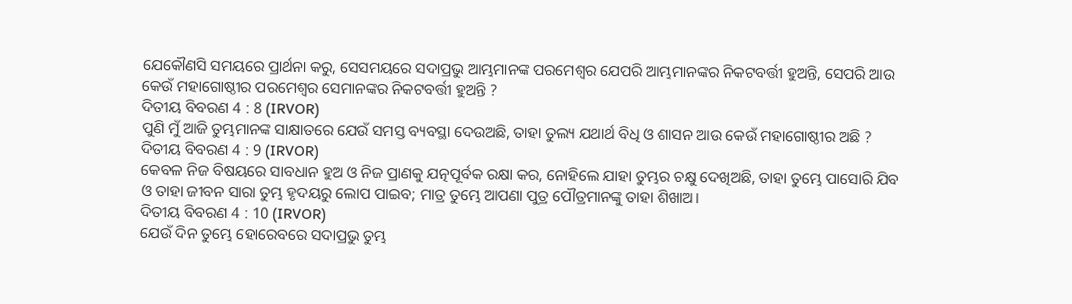ଯେକୌଣସି ସମୟରେ ପ୍ରାର୍ଥନା କରୁ, ସେସମୟରେ ସଦାପ୍ରଭୁ ଆମ୍ଭମାନଙ୍କ ପରମେଶ୍ୱର ଯେପରି ଆମ୍ଭମାନଙ୍କର ନିକଟବର୍ତ୍ତୀ ହୁଅନ୍ତି, ସେପରି ଆଉ କେଉଁ ମହାଗୋଷ୍ଠୀର ପରମେଶ୍ୱର ସେମାନଙ୍କର ନିକଟବର୍ତ୍ତୀ ହୁଅନ୍ତି ?
ଦିତୀୟ ବିବରଣ 4 : 8 (IRVOR)
ପୁଣି ମୁଁ ଆଜି ତୁମ୍ଭମାନଙ୍କ ସାକ୍ଷାତରେ ଯେଉଁ ସମସ୍ତ ବ୍ୟବସ୍ଥା ଦେଉଅଛି, ତାହା ତୁଲ୍ୟ ଯଥାର୍ଥ ବିଧି ଓ ଶାସନ ଆଉ କେଉଁ ମହାଗୋଷ୍ଠୀର ଅଛି ?
ଦିତୀୟ ବିବରଣ 4 : 9 (IRVOR)
କେବଳ ନିଜ ବିଷୟରେ ସାବଧାନ ହୁଅ ଓ ନିଜ ପ୍ରାଣକୁ ଯତ୍ନପୂର୍ବକ ରକ୍ଷା କର, ନୋହିଲେ ଯାହା ତୁମ୍ଭର ଚକ୍ଷୁ ଦେଖିଅଛି, ତାହା ତୁମ୍ଭେ ପାସୋରି ଯିବ ଓ ତାହା ଜୀବନ ସାରା ତୁମ୍ଭ ହୃଦୟରୁ ଲୋପ ପାଇବ; ମାତ୍ର ତୁମ୍ଭେ ଆପଣା ପୁତ୍ର ପୌତ୍ରମାନଙ୍କୁ ତାହା ଶିଖାଅ।
ଦିତୀୟ ବିବରଣ 4 : 10 (IRVOR)
ଯେଉଁ ଦିନ ତୁମ୍ଭେ ହୋରେବରେ ସଦାପ୍ରଭୁ ତୁମ୍ଭ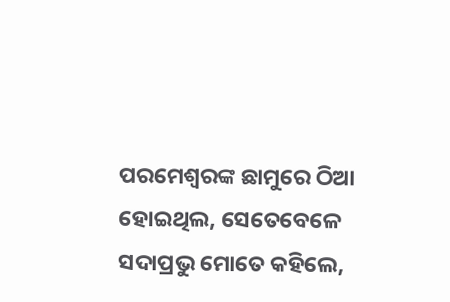ପରମେଶ୍ୱରଙ୍କ ଛାମୁରେ ଠିଆ ହୋଇଥିଲ, ସେତେବେଳେ ସଦାପ୍ରଭୁ ମୋତେ କହିଲେ,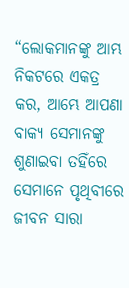“ଲୋକମାନଙ୍କୁ ଆମ୍ଭ ନିକଟରେ ଏକତ୍ର କର, ଆମ୍ଭେ ଆପଣା ବାକ୍ୟ ସେମାନଙ୍କୁ ଶୁଣାଇବା ତହିଁରେ ସେମାନେ ପୃଥିବୀରେ ଜୀବନ ସାରା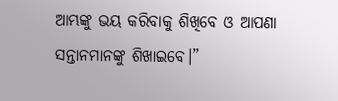ଆମ୍ଭଙ୍କୁ ଭୟ କରିବାକୁ ଶିଖିବେ ଓ ଆପଣା ସନ୍ତାନମାନଙ୍କୁ ଶିଖାଇବେ।”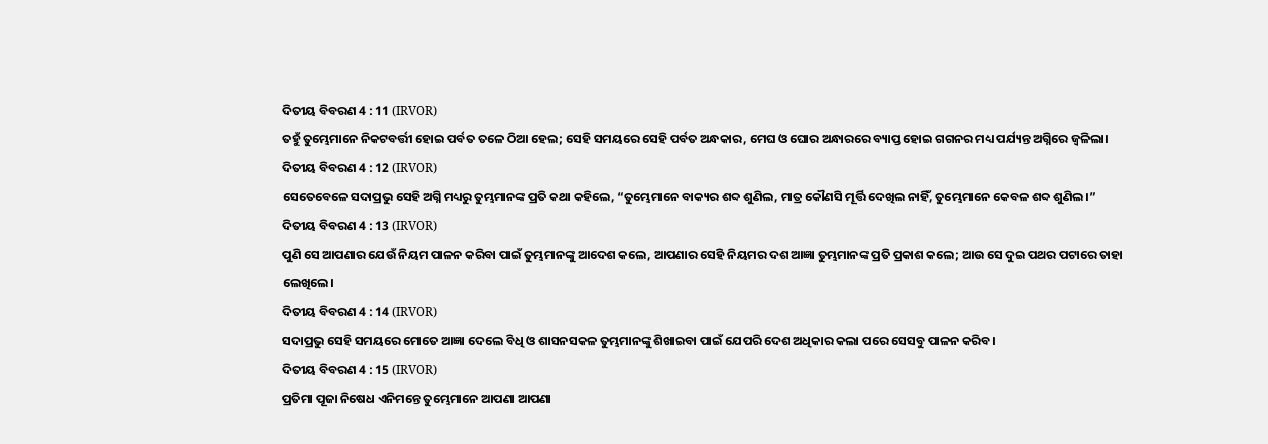ଦିତୀୟ ବିବରଣ 4 : 11 (IRVOR)
ତହୁଁ ତୁମ୍ଭେମାନେ ନିକଟବର୍ତ୍ତୀ ହୋଇ ପର୍ବତ ତଳେ ଠିଆ ହେଲ; ସେହି ସମୟରେ ସେହି ପର୍ବତ ଅନ୍ଧକାର, ମେଘ ଓ ଘୋର ଅନ୍ଧାରରେ ବ୍ୟାପ୍ତ ହୋଇ ଗଗନର ମଧ୍ୟ ପର୍ଯ୍ୟନ୍ତ ଅଗ୍ନିରେ ଜ୍ୱଳିଲା।
ଦିତୀୟ ବିବରଣ 4 : 12 (IRVOR)
ସେତେବେଳେ ସଦାପ୍ରଭୁ ସେହି ଅଗ୍ନି ମଧ୍ୟରୁ ତୁମ୍ଭମାନଙ୍କ ପ୍ରତି କଥା କହିଲେ, “ତୁମ୍ଭେମାନେ ବାକ୍ୟର ଶବ୍ଦ ଶୁଣିଲ, ମାତ୍ର କୌଣସି ମୂର୍ତ୍ତି ଦେଖିଲ ନାହିଁ, ତୁମ୍ଭେମାନେ କେବଳ ଶବ୍ଦ ଶୁଣିଲ।”
ଦିତୀୟ ବିବରଣ 4 : 13 (IRVOR)
ପୁଣି ସେ ଆପଣାର ଯେଉଁ ନିୟମ ପାଳନ କରିବା ପାଇଁ ତୁମ୍ଭମାନଙ୍କୁ ଆଦେଶ କଲେ, ଆପଣାର ସେହି ନିୟମର ଦଶ ଆଜ୍ଞା ତୁମ୍ଭମାନଙ୍କ ପ୍ରତି ପ୍ରକାଶ କଲେ; ଆଉ ସେ ଦୁଇ ପଥର ପଟାରେ ତାହା ଲେଖିଲେ।
ଦିତୀୟ ବିବରଣ 4 : 14 (IRVOR)
ସଦାପ୍ରଭୁ ସେହି ସମୟରେ ମୋତେ ଆଜ୍ଞା ଦେଲେ ବିଧି ଓ ଶାସନସକଳ ତୁମ୍ଭମାନଙ୍କୁ ଶିଖାଇବା ପାଇଁ ଯେପରି ଦେଶ ଅଧିକାର କଲା ପରେ ସେସବୁ ପାଳନ କରିବ।
ଦିତୀୟ ବିବରଣ 4 : 15 (IRVOR)
ପ୍ରତିମା ପୂଜା ନିଷେଧ ଏନିମନ୍ତେ ତୁମ୍ଭେମାନେ ଆପଣା ଆପଣା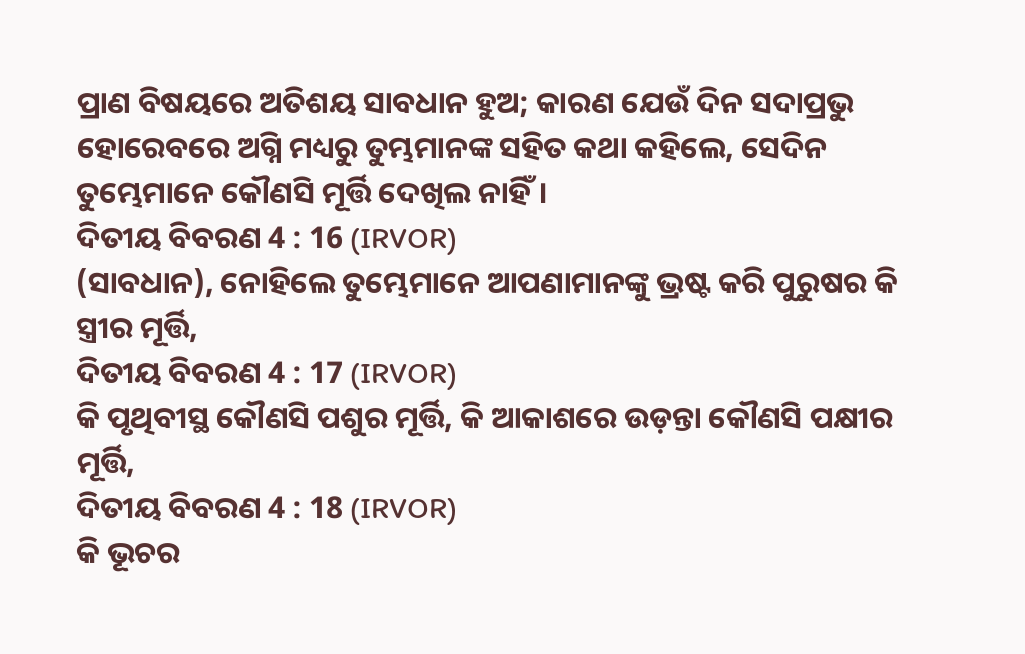ପ୍ରାଣ ବିଷୟରେ ଅତିଶୟ ସାବଧାନ ହୁଅ; କାରଣ ଯେଉଁ ଦିନ ସଦାପ୍ରଭୁ ହୋରେବରେ ଅଗ୍ନି ମଧ୍ୟରୁ ତୁମ୍ଭମାନଙ୍କ ସହିତ କଥା କହିଲେ, ସେଦିନ ତୁମ୍ଭେମାନେ କୌଣସି ମୂର୍ତ୍ତି ଦେଖିଲ ନାହିଁ।
ଦିତୀୟ ବିବରଣ 4 : 16 (IRVOR)
(ସାବଧାନ), ନୋହିଲେ ତୁମ୍ଭେମାନେ ଆପଣାମାନଙ୍କୁ ଭ୍ରଷ୍ଟ କରି ପୁରୁଷର କି ସ୍ତ୍ରୀର ମୂର୍ତ୍ତି,
ଦିତୀୟ ବିବରଣ 4 : 17 (IRVOR)
କି ପୃଥିବୀସ୍ଥ କୌଣସି ପଶୁର ମୂର୍ତ୍ତି, କି ଆକାଶରେ ଉଡ଼ନ୍ତା କୌଣସି ପକ୍ଷୀର ମୂର୍ତ୍ତି,
ଦିତୀୟ ବିବରଣ 4 : 18 (IRVOR)
କି ଭୂଚର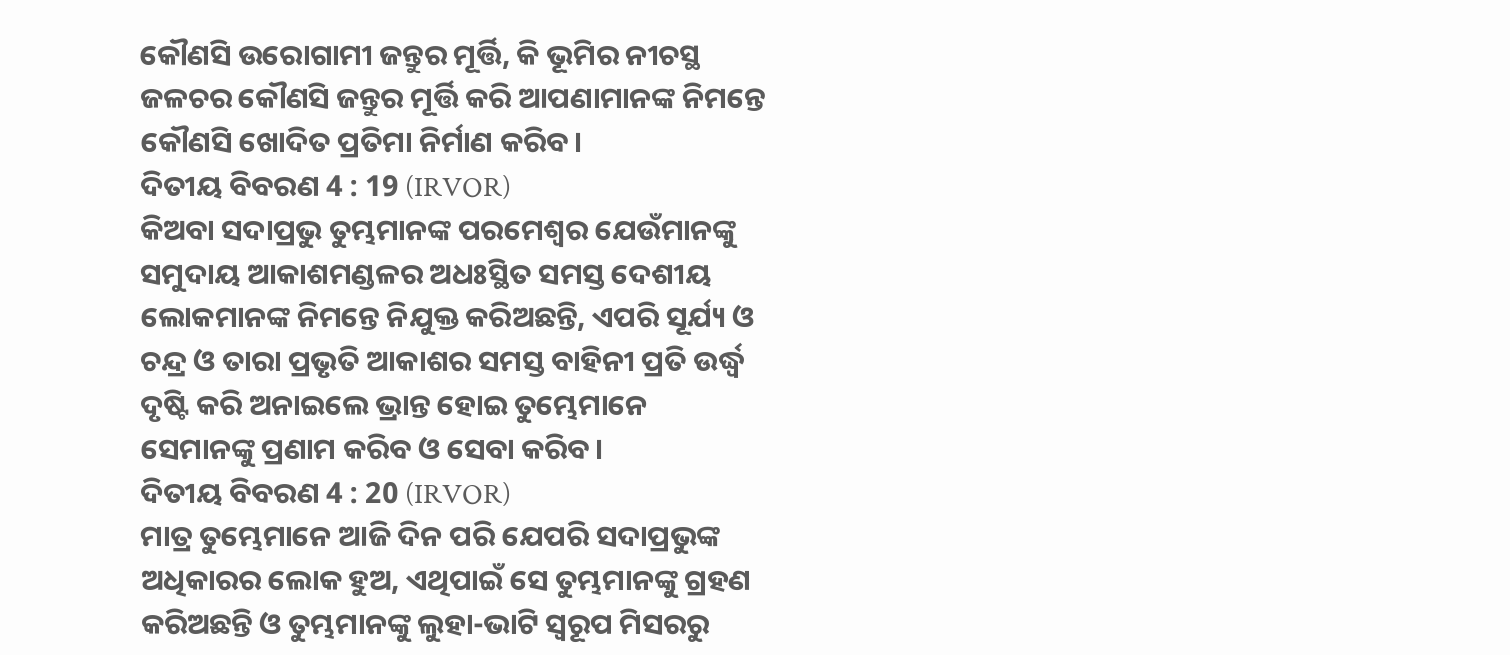କୌଣସି ଉରୋଗାମୀ ଜନ୍ତୁର ମୂର୍ତ୍ତି, କି ଭୂମିର ନୀଚସ୍ଥ ଜଳଚର କୌଣସି ଜନ୍ତୁର ମୂର୍ତ୍ତି କରି ଆପଣାମାନଙ୍କ ନିମନ୍ତେ କୌଣସି ଖୋଦିତ ପ୍ରତିମା ନିର୍ମାଣ କରିବ।
ଦିତୀୟ ବିବରଣ 4 : 19 (IRVOR)
କିଅବା ସଦାପ୍ରଭୁ ତୁମ୍ଭମାନଙ୍କ ପରମେଶ୍ୱର ଯେଉଁମାନଙ୍କୁ ସମୁଦାୟ ଆକାଶମଣ୍ଡଳର ଅଧଃସ୍ଥିତ ସମସ୍ତ ଦେଶୀୟ ଲୋକମାନଙ୍କ ନିମନ୍ତେ ନିଯୁକ୍ତ କରିଅଛନ୍ତି, ଏପରି ସୂର୍ଯ୍ୟ ଓ ଚନ୍ଦ୍ର ଓ ତାରା ପ୍ରଭୃତି ଆକାଶର ସମସ୍ତ ବାହିନୀ ପ୍ରତି ଉର୍ଦ୍ଧ୍ବ ଦୃଷ୍ଟି କରି ଅନାଇଲେ ଭ୍ରାନ୍ତ ହୋଇ ତୁମ୍ଭେମାନେ ସେମାନଙ୍କୁ ପ୍ରଣାମ କରିବ ଓ ସେବା କରିବ।
ଦିତୀୟ ବିବରଣ 4 : 20 (IRVOR)
ମାତ୍ର ତୁମ୍ଭେମାନେ ଆଜି ଦିନ ପରି ଯେପରି ସଦାପ୍ରଭୁଙ୍କ ଅଧିକାରର ଲୋକ ହୁଅ, ଏଥିପାଇଁ ସେ ତୁମ୍ଭମାନଙ୍କୁ ଗ୍ରହଣ କରିଅଛନ୍ତି ଓ ତୁମ୍ଭମାନଙ୍କୁ ଲୁହା-ଭାଟି ସ୍ୱରୂପ ମିସରରୁ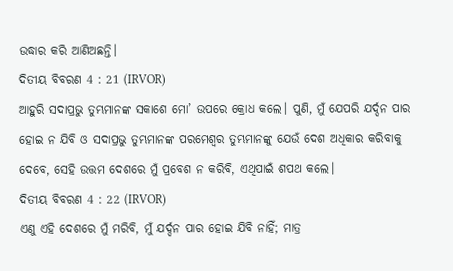ଉଦ୍ଧାର କରି ଆଣିଅଛନ୍ତି।
ଦିତୀୟ ବିବରଣ 4 : 21 (IRVOR)
ଆହୁରି ସଦାପ୍ରଭୁ ତୁମ୍ଭମାନଙ୍କ ସକାଶେ ମୋ’ ଉପରେ କ୍ରୋଧ କଲେ। ପୁଣି, ମୁଁ ଯେପରି ଯର୍ଦ୍ଦନ ପାର ହୋଇ ନ ଯିବି ଓ ସଦାପ୍ରଭୁ ତୁମ୍ଭମାନଙ୍କ ପରମେଶ୍ୱର ତୁମ୍ଭମାନଙ୍କୁ ଯେଉଁ ଦେଶ ଅଧିକାର କରିବାକୁ ଦେବେ, ସେହି ଉତ୍ତମ ଦେଶରେ ମୁଁ ପ୍ରବେଶ ନ କରିବି, ଏଥିପାଇଁ ଶପଥ କଲେ।
ଦିତୀୟ ବିବରଣ 4 : 22 (IRVOR)
ଏଣୁ ଏହି ଦେଶରେ ମୁଁ ମରିବି, ମୁଁ ଯର୍ଦ୍ଦନ ପାର ହୋଇ ଯିବି ନାହିଁ; ମାତ୍ର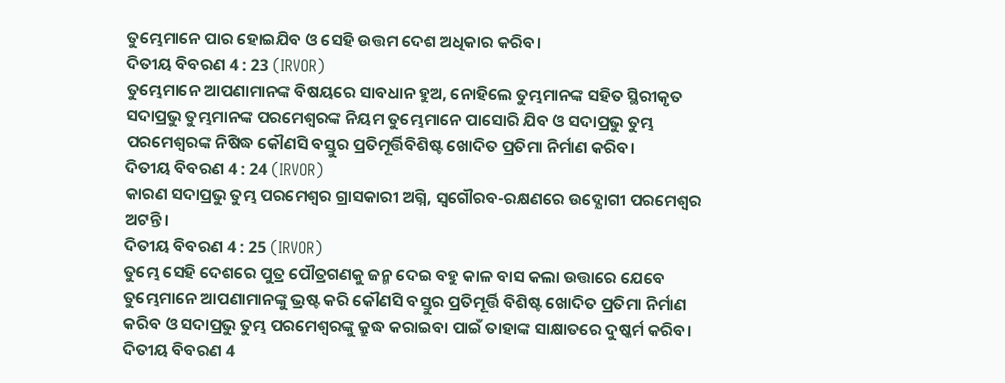ତୁମ୍ଭେମାନେ ପାର ହୋଇଯିବ ଓ ସେହି ଉତ୍ତମ ଦେଶ ଅଧିକାର କରିବ।
ଦିତୀୟ ବିବରଣ 4 : 23 (IRVOR)
ତୁମ୍ଭେମାନେ ଆପଣାମାନଙ୍କ ବିଷୟରେ ସାବଧାନ ହୁଅ, ନୋହିଲେ ତୁମ୍ଭମାନଙ୍କ ସହିତ ସ୍ଥିରୀକୃତ ସଦାପ୍ରଭୁ ତୁମ୍ଭମାନଙ୍କ ପରମେଶ୍ୱରଙ୍କ ନିୟମ ତୁମ୍ଭେମାନେ ପାସୋରି ଯିବ ଓ ସଦାପ୍ରଭୁ ତୁମ୍ଭ ପରମେଶ୍ୱରଙ୍କ ନିଷିଦ୍ଧ କୌଣସି ବସ୍ତୁର ପ୍ରତିମୂର୍ତ୍ତିବିଶିଷ୍ଟ ଖୋଦିତ ପ୍ରତିମା ନିର୍ମାଣ କରିବ।
ଦିତୀୟ ବିବରଣ 4 : 24 (IRVOR)
କାରଣ ସଦାପ୍ରଭୁ ତୁମ୍ଭ ପରମେଶ୍ୱର ଗ୍ରାସକାରୀ ଅଗ୍ନି, ସ୍ୱଗୌରବ-ରକ୍ଷଣରେ ଉଦ୍ଯୋଗୀ ପରମେଶ୍ୱର ଅଟନ୍ତି।
ଦିତୀୟ ବିବରଣ 4 : 25 (IRVOR)
ତୁମ୍ଭେ ସେହି ଦେଶରେ ପୁତ୍ର ପୌତ୍ରଗଣକୁ ଜନ୍ମ ଦେଇ ବହୁ କାଳ ବାସ କଲା ଉତ୍ତାରେ ଯେବେ ତୁମ୍ଭେମାନେ ଆପଣାମାନଙ୍କୁ ଭ୍ରଷ୍ଟ କରି କୌଣସି ବସ୍ତୁର ପ୍ରତିମୂର୍ତ୍ତି ବିଶିଷ୍ଟ ଖୋଦିତ ପ୍ରତିମା ନିର୍ମାଣ କରିବ ଓ ସଦାପ୍ରଭୁ ତୁମ୍ଭ ପରମେଶ୍ୱରଙ୍କୁ କ୍ରୁଦ୍ଧ କରାଇବା ପାଇଁ ତାହାଙ୍କ ସାକ୍ଷାତରେ ଦୁଷ୍କର୍ମ କରିବ।
ଦିତୀୟ ବିବରଣ 4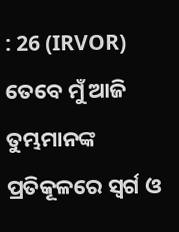: 26 (IRVOR)
ତେବେ ମୁଁ ଆଜି ତୁମ୍ଭମାନଙ୍କ ପ୍ରତିକୂଳରେ ସ୍ୱର୍ଗ ଓ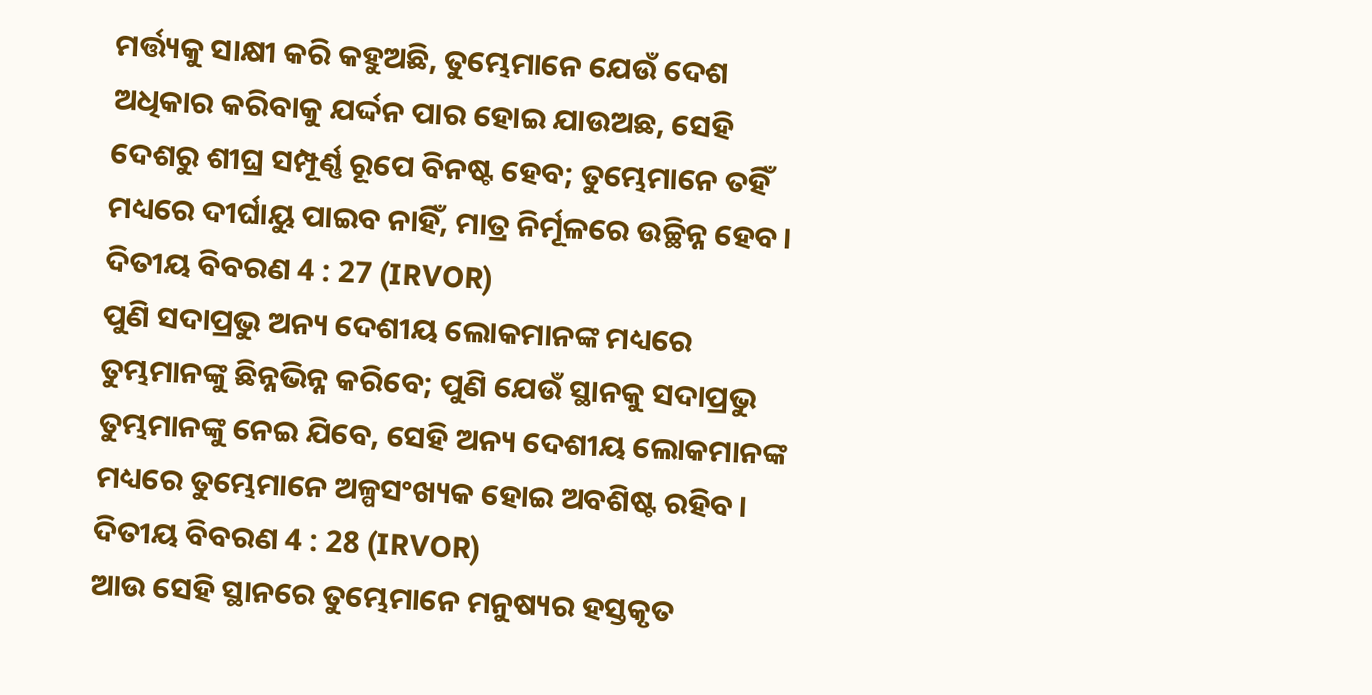ମର୍ତ୍ତ୍ୟକୁ ସାକ୍ଷୀ କରି କହୁଅଛି, ତୁମ୍ଭେମାନେ ଯେଉଁ ଦେଶ ଅଧିକାର କରିବାକୁ ଯର୍ଦ୍ଦନ ପାର ହୋଇ ଯାଉଅଛ, ସେହି ଦେଶରୁ ଶୀଘ୍ର ସମ୍ପୂର୍ଣ୍ଣ ରୂପେ ବିନଷ୍ଟ ହେବ; ତୁମ୍ଭେମାନେ ତହିଁ ମଧ୍ୟରେ ଦୀର୍ଘାୟୁ ପାଇବ ନାହିଁ, ମାତ୍ର ନିର୍ମୂଳରେ ଉଚ୍ଛିନ୍ନ ହେବ।
ଦିତୀୟ ବିବରଣ 4 : 27 (IRVOR)
ପୁଣି ସଦାପ୍ରଭୁ ଅନ୍ୟ ଦେଶୀୟ ଲୋକମାନଙ୍କ ମଧ୍ୟରେ ତୁମ୍ଭମାନଙ୍କୁ ଛିନ୍ନଭିନ୍ନ କରିବେ; ପୁଣି ଯେଉଁ ସ୍ଥାନକୁ ସଦାପ୍ରଭୁ ତୁମ୍ଭମାନଙ୍କୁ ନେଇ ଯିବେ, ସେହି ଅନ୍ୟ ଦେଶୀୟ ଲୋକମାନଙ୍କ ମଧ୍ୟରେ ତୁମ୍ଭେମାନେ ଅଳ୍ପସଂଖ୍ୟକ ହୋଇ ଅବଶିଷ୍ଟ ରହିବ।
ଦିତୀୟ ବିବରଣ 4 : 28 (IRVOR)
ଆଉ ସେହି ସ୍ଥାନରେ ତୁମ୍ଭେମାନେ ମନୁଷ୍ୟର ହସ୍ତକୃତ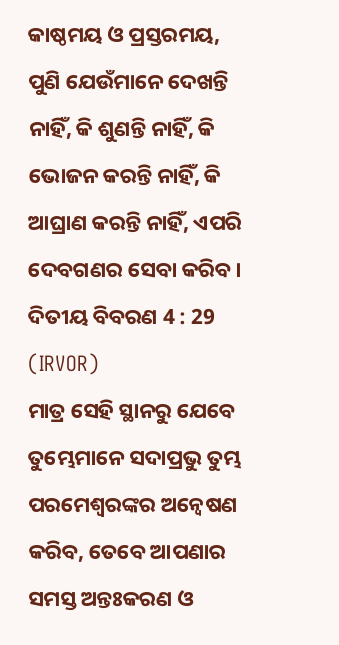କାଷ୍ଠମୟ ଓ ପ୍ରସ୍ତରମୟ, ପୁଣି ଯେଉଁମାନେ ଦେଖନ୍ତି ନାହିଁ, କି ଶୁଣନ୍ତି ନାହିଁ, କି ଭୋଜନ କରନ୍ତି ନାହିଁ, କି ଆଘ୍ରାଣ କରନ୍ତି ନାହିଁ, ଏପରି ଦେବଗଣର ସେବା କରିବ।
ଦିତୀୟ ବିବରଣ 4 : 29 (IRVOR)
ମାତ୍ର ସେହି ସ୍ଥାନରୁ ଯେବେ ତୁମ୍ଭେମାନେ ସଦାପ୍ରଭୁ ତୁମ୍ଭ ପରମେଶ୍ୱରଙ୍କର ଅନ୍ୱେଷଣ କରିବ, ତେବେ ଆପଣାର ସମସ୍ତ ଅନ୍ତଃକରଣ ଓ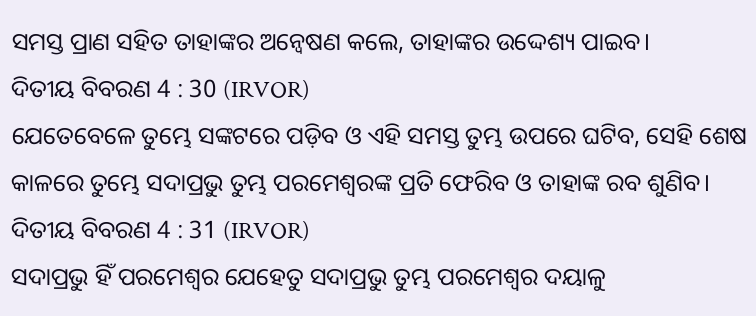ସମସ୍ତ ପ୍ରାଣ ସହିତ ତାହାଙ୍କର ଅନ୍ୱେଷଣ କଲେ, ତାହାଙ୍କର ଉଦ୍ଦେଶ୍ୟ ପାଇବ।
ଦିତୀୟ ବିବରଣ 4 : 30 (IRVOR)
ଯେତେବେଳେ ତୁମ୍ଭେ ସଙ୍କଟରେ ପଡ଼ିବ ଓ ଏହି ସମସ୍ତ ତୁମ୍ଭ ଉପରେ ଘଟିବ, ସେହି ଶେଷ କାଳରେ ତୁମ୍ଭେ ସଦାପ୍ରଭୁ ତୁମ୍ଭ ପରମେଶ୍ୱରଙ୍କ ପ୍ରତି ଫେରିବ ଓ ତାହାଙ୍କ ରବ ଶୁଣିବ।
ଦିତୀୟ ବିବରଣ 4 : 31 (IRVOR)
ସଦାପ୍ରଭୁ ହିଁ ପରମେଶ୍ୱର ଯେହେତୁ ସଦାପ୍ରଭୁ ତୁମ୍ଭ ପରମେଶ୍ୱର ଦୟାଳୁ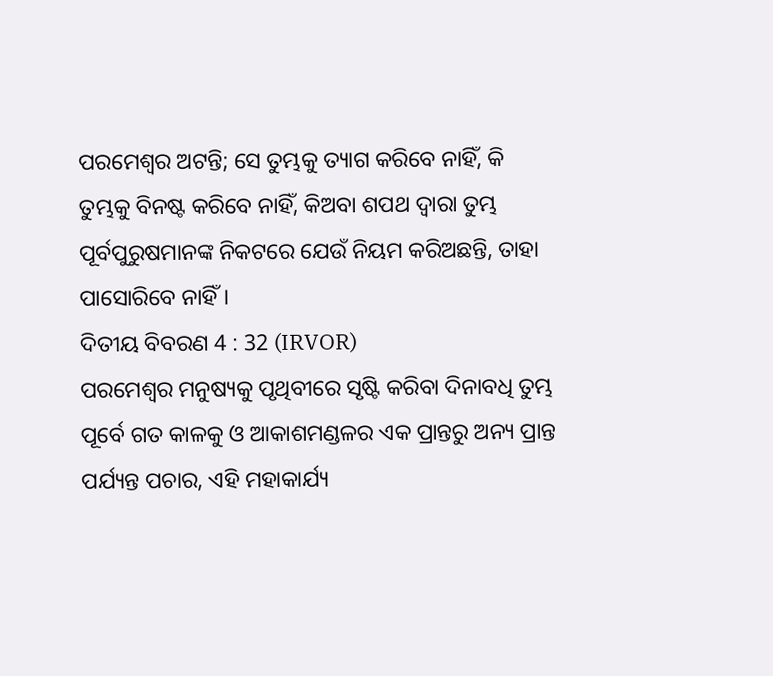ପରମେଶ୍ୱର ଅଟନ୍ତି; ସେ ତୁମ୍ଭକୁ ତ୍ୟାଗ କରିବେ ନାହିଁ, କି ତୁମ୍ଭକୁ ବିନଷ୍ଟ କରିବେ ନାହିଁ, କିଅବା ଶପଥ ଦ୍ୱାରା ତୁମ୍ଭ ପୂର୍ବପୁରୁଷମାନଙ୍କ ନିକଟରେ ଯେଉଁ ନିୟମ କରିଅଛନ୍ତି, ତାହା ପାସୋରିବେ ନାହିଁ।
ଦିତୀୟ ବିବରଣ 4 : 32 (IRVOR)
ପରମେଶ୍ୱର ମନୁଷ୍ୟକୁ ପୃଥିବୀରେ ସୃଷ୍ଟି କରିବା ଦିନାବଧି ତୁମ୍ଭ ପୂର୍ବେ ଗତ କାଳକୁ ଓ ଆକାଶମଣ୍ଡଳର ଏକ ପ୍ରାନ୍ତରୁ ଅନ୍ୟ ପ୍ରାନ୍ତ ପର୍ଯ୍ୟନ୍ତ ପଚାର, ଏହି ମହାକାର୍ଯ୍ୟ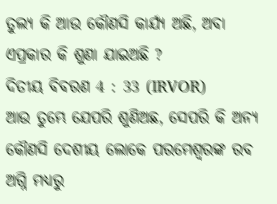ତୁଲ୍ୟ କି ଆଉ କୌଣସି କାର୍ଯ୍ୟ ଅଛି, ଅବା ଏପ୍ରକାର କି ଶୁଣା ଯାଇଅଛି ?
ଦିତୀୟ ବିବରଣ 4 : 33 (IRVOR)
ଆଉ ତୁମ୍ଭେ ଯେପରି ଶୁଣିଅଛ, ସେପରି କି ଅନ୍ୟ କୌଣସି ଦେଶୀୟ ଲୋକେ ପରମେଶ୍ୱରଙ୍କ ରବ ଅଗ୍ନି ମଧ୍ୟରୁ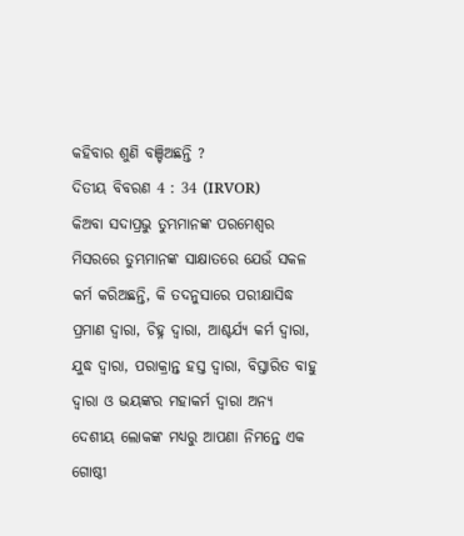କହିବାର ଶୁଣି ବଞ୍ଚିଅଛନ୍ତି ?
ଦିତୀୟ ବିବରଣ 4 : 34 (IRVOR)
କିଅବା ସଦାପ୍ରଭୁ ତୁମ୍ଭମାନଙ୍କ ପରମେଶ୍ୱର ମିସରରେ ତୁମ୍ଭମାନଙ୍କ ସାକ୍ଷାତରେ ଯେଉଁ ସକଳ କର୍ମ କରିଅଛନ୍ତି, କି ତଦନୁସାରେ ପରୀକ୍ଷାସିଦ୍ଧ ପ୍ରମାଣ ଦ୍ୱାରା, ଚିହ୍ନ ଦ୍ୱାରା, ଆଶ୍ଚର୍ଯ୍ୟ କର୍ମ ଦ୍ୱାରା, ଯୁଦ୍ଧ ଦ୍ୱାରା, ପରାକ୍ରାନ୍ତ ହସ୍ତ ଦ୍ୱାରା, ବିସ୍ତାରିତ ବାହୁ ଦ୍ୱାରା ଓ ଭୟଙ୍କର ମହାକର୍ମ ଦ୍ୱାରା ଅନ୍ୟ ଦେଶୀୟ ଲୋକଙ୍କ ମଧ୍ୟରୁ ଆପଣା ନିମନ୍ତେ ଏକ ଗୋଷ୍ଠୀ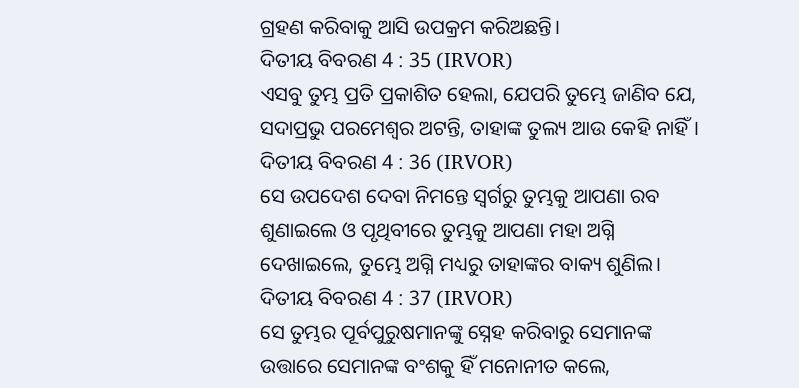ଗ୍ରହଣ କରିବାକୁ ଆସି ଉପକ୍ରମ କରିଅଛନ୍ତି।
ଦିତୀୟ ବିବରଣ 4 : 35 (IRVOR)
ଏସବୁ ତୁମ୍ଭ ପ୍ରତି ପ୍ରକାଶିତ ହେଲା, ଯେପରି ତୁମ୍ଭେ ଜାଣିବ ଯେ, ସଦାପ୍ରଭୁ ପରମେଶ୍ୱର ଅଟନ୍ତି, ତାହାଙ୍କ ତୁଲ୍ୟ ଆଉ କେହି ନାହିଁ।
ଦିତୀୟ ବିବରଣ 4 : 36 (IRVOR)
ସେ ଉପଦେଶ ଦେବା ନିମନ୍ତେ ସ୍ୱର୍ଗରୁ ତୁମ୍ଭକୁ ଆପଣା ରବ ଶୁଣାଇଲେ ଓ ପୃଥିବୀରେ ତୁମ୍ଭକୁ ଆପଣା ମହା ଅଗ୍ନି ଦେଖାଇଲେ, ତୁମ୍ଭେ ଅଗ୍ନି ମଧ୍ୟରୁ ତାହାଙ୍କର ବାକ୍ୟ ଶୁଣିଲ।
ଦିତୀୟ ବିବରଣ 4 : 37 (IRVOR)
ସେ ତୁମ୍ଭର ପୂର୍ବପୁରୁଷମାନଙ୍କୁ ସ୍ନେହ କରିବାରୁ ସେମାନଙ୍କ ଉତ୍ତାରେ ସେମାନଙ୍କ ବଂଶକୁ ହିଁ ମନୋନୀତ କଲେ,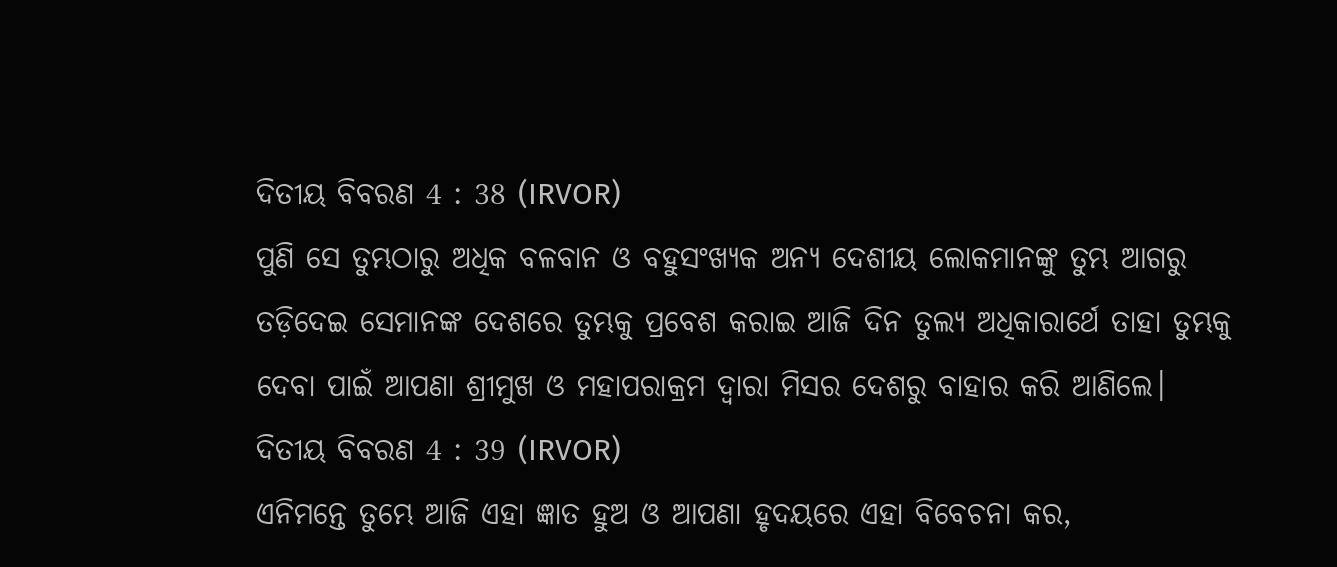ଦିତୀୟ ବିବରଣ 4 : 38 (IRVOR)
ପୁଣି ସେ ତୁମ୍ଭଠାରୁ ଅଧିକ ବଳବାନ ଓ ବହୁସଂଖ୍ୟକ ଅନ୍ୟ ଦେଶୀୟ ଲୋକମାନଙ୍କୁ ତୁମ୍ଭ ଆଗରୁ ତଡ଼ିଦେଇ ସେମାନଙ୍କ ଦେଶରେ ତୁମ୍ଭକୁ ପ୍ରବେଶ କରାଇ ଆଜି ଦିନ ତୁଲ୍ୟ ଅଧିକାରାର୍ଥେ ତାହା ତୁମ୍ଭକୁ ଦେବା ପାଇଁ ଆପଣା ଶ୍ରୀମୁଖ ଓ ମହାପରାକ୍ରମ ଦ୍ୱାରା ମିସର ଦେଶରୁ ବାହାର କରି ଆଣିଲେ।
ଦିତୀୟ ବିବରଣ 4 : 39 (IRVOR)
ଏନିମନ୍ତେ ତୁମ୍ଭେ ଆଜି ଏହା ଜ୍ଞାତ ହୁଅ ଓ ଆପଣା ହୃଦୟରେ ଏହା ବିବେଚନା କର,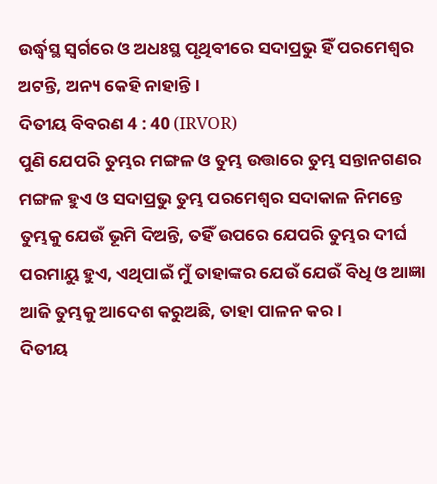ଉର୍ଦ୍ଧ୍ୱସ୍ଥ ସ୍ୱର୍ଗରେ ଓ ଅଧଃସ୍ଥ ପୃଥିବୀରେ ସଦାପ୍ରଭୁ ହିଁ ପରମେଶ୍ୱର ଅଟନ୍ତି, ଅନ୍ୟ କେହି ନାହାନ୍ତି।
ଦିତୀୟ ବିବରଣ 4 : 40 (IRVOR)
ପୁଣି ଯେପରି ତୁମ୍ଭର ମଙ୍ଗଳ ଓ ତୁମ୍ଭ ଉତ୍ତାରେ ତୁମ୍ଭ ସନ୍ତାନଗଣର ମଙ୍ଗଳ ହୁଏ ଓ ସଦାପ୍ରଭୁ ତୁମ୍ଭ ପରମେଶ୍ୱର ସଦାକାଳ ନିମନ୍ତେ ତୁମ୍ଭକୁ ଯେଉଁ ଭୂମି ଦିଅନ୍ତି, ତହିଁ ଉପରେ ଯେପରି ତୁମ୍ଭର ଦୀର୍ଘ ପରମାୟୁ ହୁଏ, ଏଥିପାଇଁ ମୁଁ ତାହାଙ୍କର ଯେଉଁ ଯେଉଁ ବିଧି ଓ ଆଜ୍ଞା ଆଜି ତୁମ୍ଭକୁ ଆଦେଶ କରୁଅଛି, ତାହା ପାଳନ କର।
ଦିତୀୟ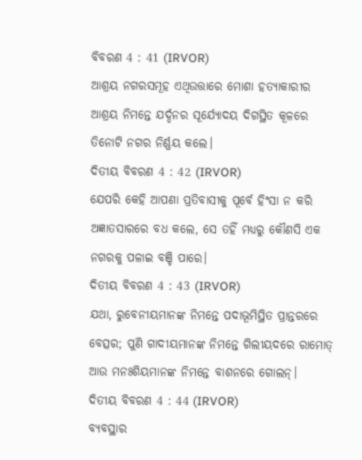ବିବରଣ 4 : 41 (IRVOR)
ଆଶ୍ରୟ ନଗରସମୂହ ଏଥିଉତ୍ତାରେ ମୋଶା ହତ୍ୟାକାରୀର ଆଶ୍ରୟ ନିମନ୍ତେ ଯର୍ଦ୍ଦନର ସୂର୍ଯ୍ୟୋଦୟ ଦିଗସ୍ଥିତ କୂଳରେ ତିନୋଟି ନଗର ନିର୍ଣ୍ଣୟ କଲେ।
ଦିତୀୟ ବିବରଣ 4 : 42 (IRVOR)
ଯେପରି କେହି ଆପଣା ପ୍ରତିବାସୀକୁ ପୂର୍ବେ ହିଂସା ନ କରି ଅଜ୍ଞାତସାରରେ ବଧ କଲେ, ସେ ତହିଁ ମଧ୍ୟରୁ କୌଣସି ଏକ ନଗରକୁ ପଳାଇ ବଞ୍ଚି ପାରେ।
ଦିତୀୟ ବିବରଣ 4 : 43 (IRVOR)
ଯଥା, ରୁବେନୀୟମାନଙ୍କ ନିମନ୍ତେ ପଦାଭୂମିସ୍ଥିତ ପ୍ରାନ୍ତରରେ ବେତ୍ସର; ପୁଣି ଗାଦୀୟମାନଙ୍କ ନିମନ୍ତେ ଗିଲୀୟଦରେ ରାମୋତ୍ ଆଉ ମନଃଶିୟମାନଙ୍କ ନିମନ୍ତେ ବାଶନରେ ଗୋଲନ୍।
ଦିତୀୟ ବିବରଣ 4 : 44 (IRVOR)
ବ୍ୟବସ୍ଥାର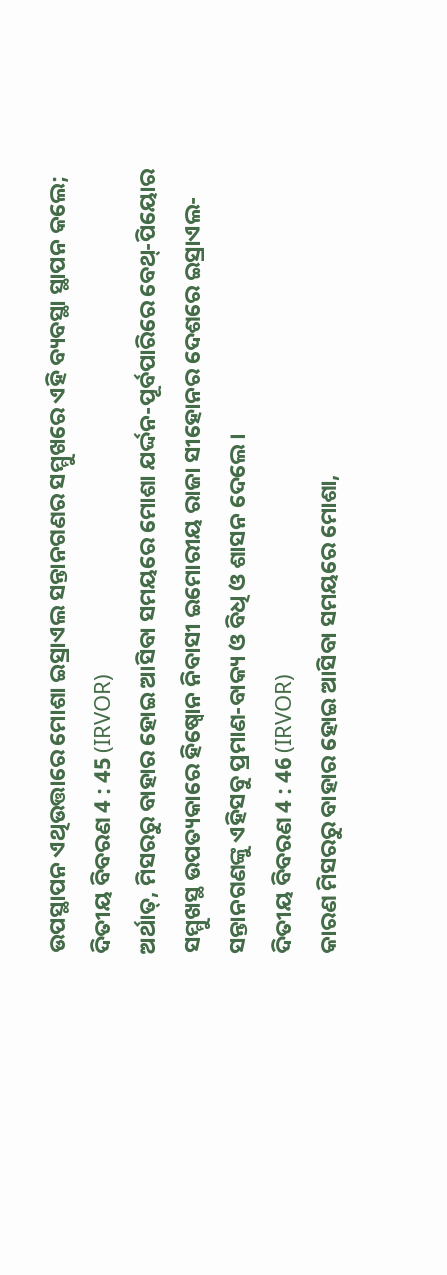ଉପସ୍ଥାପନ ଏଥିଉତ୍ତାରେ ମୋଶା ଇସ୍ରାଏଲ ସନ୍ତାନଗଣର ସମ୍ମୁଖରେ ଏହି ବ୍ୟବସ୍ଥା ସ୍ଥାପନ କଲେ;
ଦିତୀୟ ବିବରଣ 4 : 45 (IRVOR)
ଅର୍ଥାତ୍, ମିସରରୁ ବାହାର ହୋଇ ଆସିବା ସମୟରେ ମୋଶା ଯର୍ଦ୍ଦନ-ପୂର୍ବପାରିରେ ବେଥ୍-ପିୟୋର ସମ୍ମୁଖସ୍ଥ ଉପତ୍ୟକାରେ ହିଷ୍ବୋନ ନିବାସୀ ଇମୋରୀୟ ରାଜା ସୀହୋନର ଦେଶରେ ଇସ୍ରାଏଲ-ସନ୍ତାନଗଣଙ୍କୁ ଏହିସବୁ ପ୍ରମାଣ-ବାକ୍ୟ ଓ ବିଧି ଓ ଶାସନ ଦେଲେ।
ଦିତୀୟ ବିବରଣ 4 : 46 (IRVOR)
କାରଣ ମିସରରୁ ବାହାର ହୋଇ ଆସିବା ସମୟରେ ମୋଶା,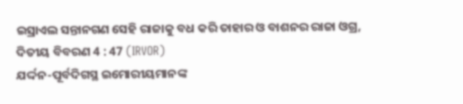ଇସ୍ରାଏଲ ସନ୍ତାନଗଣ ସେହି ରାଜାକୁ ବଧ କରି ତାହାର ଓ ବାଶନର ରାଜା ଓଗ୍ର,
ଦିତୀୟ ବିବରଣ 4 : 47 (IRVOR)
ଯର୍ଦ୍ଦନ-ପୂର୍ବଦିଗସ୍ଥ ଇମୋରୀୟମାନଙ୍କ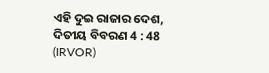ଏହି ଦୁଇ ରାଜାର ଦେଶ,
ଦିତୀୟ ବିବରଣ 4 : 48 (IRVOR)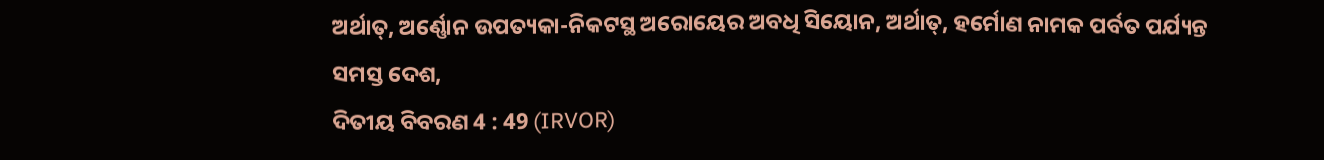ଅର୍ଥାତ୍, ଅର୍ଣ୍ଣୋନ ଉପତ୍ୟକା-ନିକଟସ୍ଥ ଅରୋୟେର ଅବଧି ସିୟୋନ, ଅର୍ଥାତ୍, ହର୍ମୋଣ ନାମକ ପର୍ବତ ପର୍ଯ୍ୟନ୍ତ ସମସ୍ତ ଦେଶ,
ଦିତୀୟ ବିବରଣ 4 : 49 (IRVOR)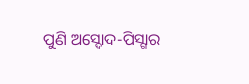ପୁଣି ଅସ୍ଦୋଦ-ପିସ୍ଗାର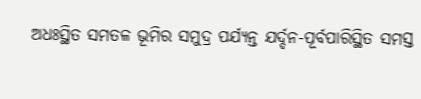ଅଧଃସ୍ଥିତ ସମତଳ ଭୂମିର ସମୁଦ୍ର ପର୍ଯ୍ୟନ୍ତ ଯର୍ଦ୍ଦନ-ପୂର୍ବପାରିସ୍ଥିତ ସମସ୍ତ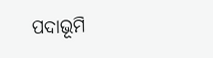ପଦାଭୂମି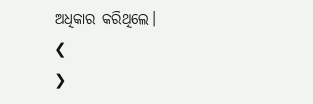ଅଧିକାର କରିଥିଲେ।
❮
❯